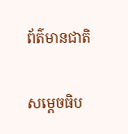ព័ត៌មានជាតិ

សម្ដេចធិប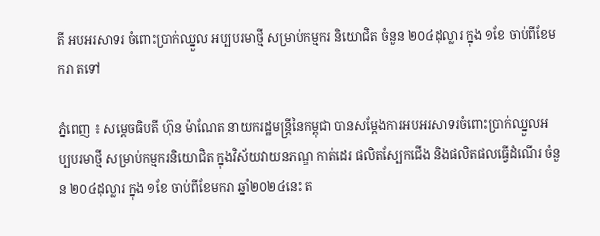តី អបអរសាទរ ចំពោះប្រាក់ឈ្នួល អប្បបរមាថ្មី សម្រាប់កម្មករ និយោជិត ចំនួន ២០៤ដុល្លារ ក្នុង ១ខែ ចាប់ពីខែមករា តទៅ

ភ្នំពេញ ៖ សម្តេចធិបតី ហ៊ុន ម៉ាណែត នាយករដ្ឋមន្ត្រីនៃកម្ពុជា បានសម្ដែងការអបអរសាទរចំពោះប្រាក់ឈ្នួលអប្បបរមាថ្មី សម្រាប់កម្មករនិយោជិត ក្នុងវិស័យវាយនភណ្ឌ កាត់ដេរ ផលិតស្បែកជើង និងផលិតផលធ្វើដំណើរ ចំនួន ២០៤ដុល្លារ ក្នុង ១ខែ ចាប់ពីខែមករា ឆ្នាំ២០២៤នេះ ត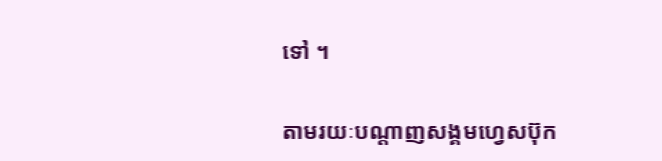ទៅ ។

តាមរយៈបណ្ដាញសង្គមហ្វេសប៊ុក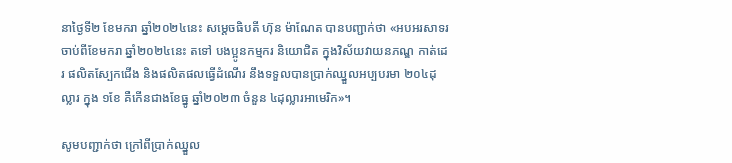នាថ្ងៃទី២ ខែមករា ឆ្នាំ២០២៤នេះ សម្តេចធិបតី ហ៊ុន ម៉ាណែត បានបញ្ជាក់ថា «អបអរសាទរ ចាប់ពីខែមករា ឆ្នាំ២០២៤នេះ តទៅ បងប្អូនកម្មករ និយោជិត ក្នុងវិស័យវាយនភណ្ឌ កាត់ដេរ ផលិតស្បែកជើង និងផលិតផលធ្វើដំណើរ នឹងទទួលបានប្រាក់ឈ្នួលអប្បបរមា ២០៤ដុល្លារ ក្នុង ១ខែ គឺកើនជាងខែធ្នូ ឆ្នាំ២០២៣ ចំនួន ៤ដុល្លារអាមេរិក»។

សូមបញ្ជាក់ថា ក្រៅពីប្រាក់ឈ្នួល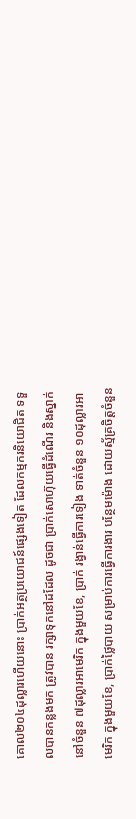គោល២០៤ដុល្លារហើយនោះ ប្រាក់អត្ថប្រយោជន៍ផ្សេងទៀត ដែលកម្មករនិយោជិត ទទួលបានកន្លងមក ត្រូវបាន រក្សាទុកនៅដដែល ដូចជា ប្រាក់សោហ៊ុយធ្វើដំណើរ និងស្នាក់នៅចំនួន ៧ដុល្លារអាមេរិក ក្នុងមួយខែ, ប្រាក់ រង្វាន់ធ្វើការទៀង ទាត់ចំនួន ១០ដុល្លារអាមេរិក ក្នុងមួយខែ, ប្រាក់ថ្លៃបាយ សម្រាប់ការធ្វើការងារ បន្ថែមម៉ោង ដោយស្ម័គ្រចិត្តចំនួន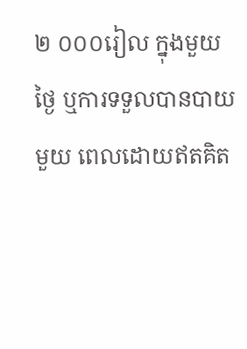២ ០០០រៀល ក្នុងមួយថ្ងៃ ឬការទទួលបានបាយមួយ ពេលដោយឥតគិត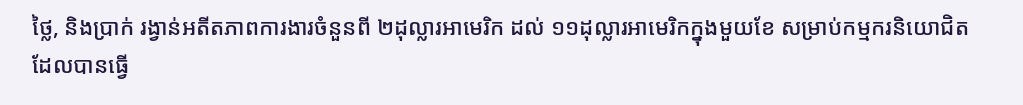ថ្លៃ, និងប្រាក់ រង្វាន់អតីតភាពការងារចំនួនពី ២ដុល្លារអាមេរិក ដល់ ១១ដុល្លារអាមេរិកក្នុងមួយខែ សម្រាប់កម្មករនិយោជិត ដែលបានធ្វើ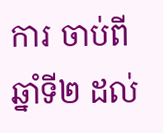ការ ចាប់ពីឆ្នាំទី២ ដល់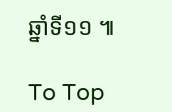ឆ្នាំទី១១ ៕

To Top